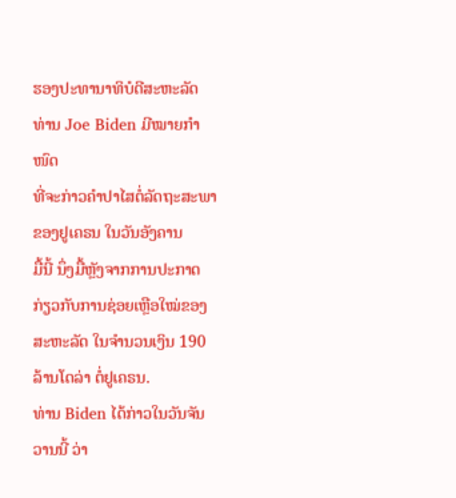ຮອງປະທານາທິບໍດີສະຫະລັດ ທ່ານ Joe Biden ມີໝາຍກຳໜົດ
ທີ່ຈະກ່າວຄຳປາໄສຕໍ່ລັດຖະສະພາຂອງຢູເຄຣນ ໃນວັນອັງຄານ
ມື້ນີ້ ນຶ່ງມື້ຫຼັງຈາກການປະກາດກ່ຽວກັບການຊ່ອຍເຫຼືອໃໝ່ຂອງ
ສະຫະລັດ ໃນຈຳນວນເງິນ 190 ລ້ານໂດລ່າ ຕໍ່ຢູເຄຣນ.
ທ່ານ Biden ໄດ້ກ່າວໃນວັນຈັນວານນີ້ ວ່າ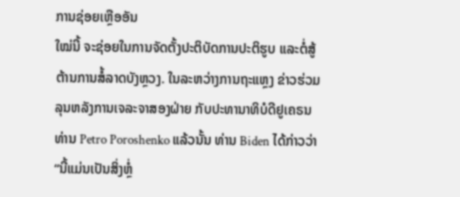ການຊ່ອຍເຫຼືອອັນ
ໃໝ່ນີ້ ຈະຊ່ອຍໃນການຈັດຕັ້ງປະຕິບັດການປະຕິຮູບ ແລະຕໍ່ສູ້
ຕ້ານການສໍ້ລາດບັງຫຼວງ. ໃນລະຫວ່າງການຖະແຫຼງ ຂ່າວຮ່ວມ
ລຸນຫລັງການເຈລະຈາສອງຝ່າຍ ກັບປະທານາທິບໍດີຢູເຄຣນ
ທ່ານ Petro Poroshenko ແລ້ວນັ້ນ ທ່ານ Biden ໄດ້ກ່າວວ່າ
“ນີ້ແມ່ນເປັນສິ່ງຫຼໍ່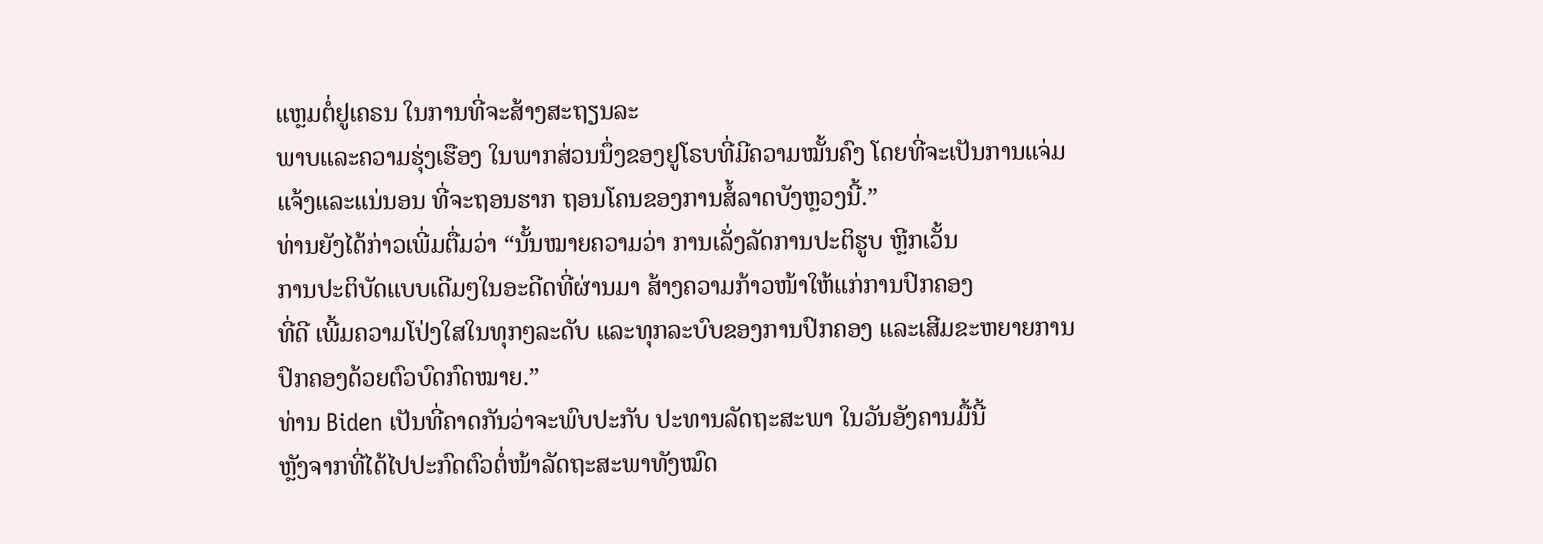ແຫຼມຕໍ່ຢູເຄຣນ ໃນການທີ່ຈະສ້າງສະຖຽນລະ
ພາບແລະຄວາມຮຸ່ງເຮືອງ ໃນພາກສ່ວນນຶ່ງຂອງຢູໂຣບທີ່ມີຄວາມໝັ້ນຄົງ ໂດຍທີ່ຈະເປັນການແຈ່ມແຈ້ງແລະແນ່ນອນ ທີ່ຈະຖອນຮາກ ຖອນໂຄນຂອງການສໍ້ລາດບັງຫຼວງນີ້.”
ທ່ານຍັງໄດ້ກ່າວເພີ່ມຕື່ມວ່າ “ນັ້ນໝາຍຄວາມວ່າ ການເລັ່ງລັດການປະຕິຮູບ ຫຼີກເວັ້ນ
ການປະຕິບັດແບບເດີມໆໃນອະດີດທີ່ຜ່ານມາ ສ້າງຄວາມກ້າວໜ້າໃຫ້ແກ່ການປົກຄອງ
ທີ່ດີ ເພີ້ມຄວາມໂປ່ງໃສໃນທຸກໆລະດັບ ແລະທຸກລະບົບຂອງການປົກຄອງ ແລະເສີມຂະຫຍາຍການປົກຄອງດ້ວຍຕົວບົດກົດໝາຍ.”
ທ່ານ Biden ເປັນທີ່ຄາດກັນວ່າຈະພົບປະກັບ ປະທານລັດຖະສະພາ ໃນວັນອັງຄານມື້ນີ້
ຫຼັງຈາກທີ່ໄດ້ໄປປະກົດຕົວຕໍ່ໜ້າລັດຖະສະພາທັງໝົດ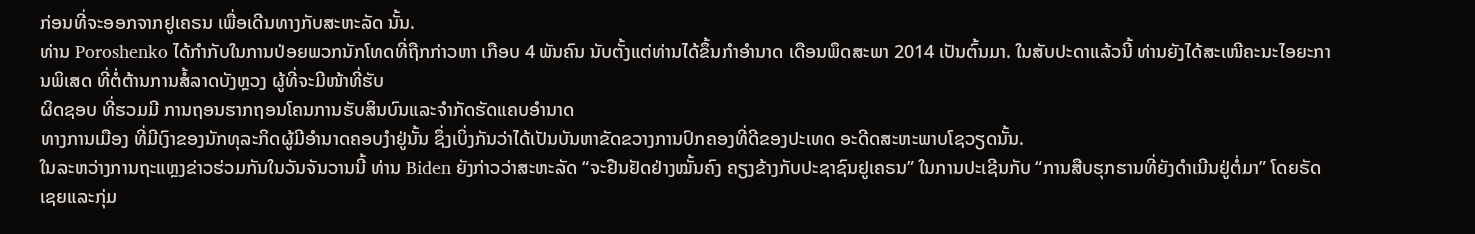ກ່ອນທີ່ຈະອອກຈາກຢູເຄຣນ ເພື່ອເດີນທາງກັບສະຫະລັດ ນັ້ນ.
ທ່ານ Poroshenko ໄດ້ກຳກັບໃນການປ່ອຍພວກນັກໂທດທີ່ຖືກກ່າວຫາ ເກືອບ 4 ພັນຄົນ ນັບຕັ້ງແຕ່ທ່ານໄດ້ຂຶ້ນກຳອຳນາດ ເດືອນພຶດສະພາ 2014 ເປັນຕົ້ນມາ. ໃນສັບປະດາແລ້ວນີ້ ທ່ານຍັງໄດ້ສະເໜີຄະນະໄອຍະການພິເສດ ທີ່ຕໍ່ຕ້ານການສໍ້ລາດບັງຫຼວງ ຜູ້ທີ່ຈະມີໜ້າທີ່ຮັບ
ຜິດຊອບ ທີ່ຮວມມີ ການຖອນຮາກຖອນໂຄນການຮັບສິນບົນແລະຈຳກັດຮັດແຄບອຳນາດ
ທາງການເມືອງ ທີ່ມີເງົາຂອງນັກທຸລະກິດຜູ້ມີອຳນາດຄອບງຳຢູ່ນັ້ນ ຊຶ່ງເບິ່ງກັນວ່າໄດ້ເປັນບັນຫາຂັດຂວາງການປົກຄອງທີ່ດີຂອງປະເທດ ອະດີດສະຫະພາບໂຊວຽດນັ້ນ.
ໃນລະຫວ່າງການຖະແຫຼງຂ່າວຮ່ວມກັນໃນວັນຈັນວານນີ້ ທ່ານ Biden ຍັງກ່າວວ່າສະຫະລັດ “ຈະຢືນຢັດຢ່າງໝັ້ນຄົງ ຄຽງຂ້າງກັບປະຊາຊົນຢູເຄຣນ” ໃນການປະເຊີນກັບ “ການສືບຮຸກຮານທີ່ຍັງດຳເນີນຢູ່ຕໍ່ມາ” ໂດຍຣັດເຊຍແລະກຸ່ມ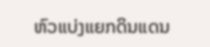ຫົວແບ່ງແຍກດິນແດນ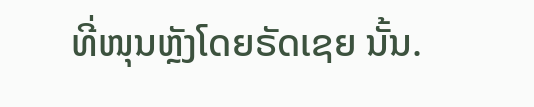ທີ່ໜຸນຫຼັງໂດຍຣັດເຊຍ ນັ້ນ.